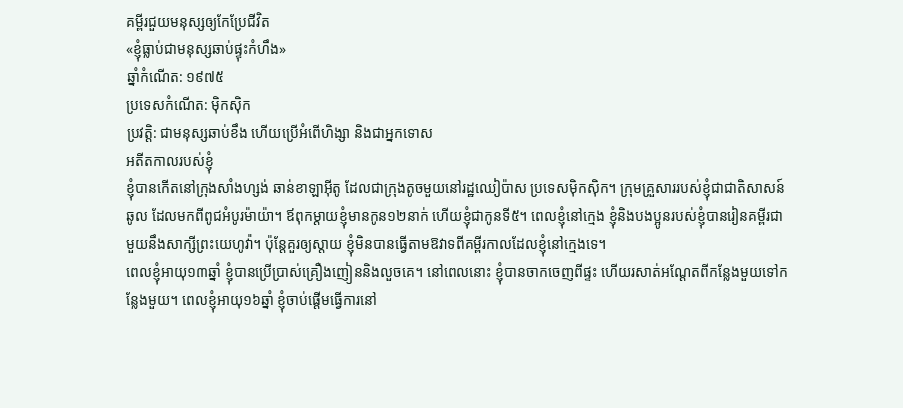គម្ពីរជួយមនុស្សឲ្យកែប្រែជីវិត
«ខ្ញុំធ្លាប់ជាមនុស្សឆាប់ផ្ទុះកំហឹង»
ឆ្នាំកំណើត: ១៩៧៥
ប្រទេសកំណើត: ម៉ិកស៊ិក
ប្រវត្តិ: ជាមនុស្សឆាប់ខឹង ហើយប្រើអំពើហិង្សា និងជាអ្នកទោស
អតីតកាលរបស់ខ្ញុំ
ខ្ញុំបានកើតនៅក្រុងសាំងហ្សង់ ឆាន់ខាឡាអ៊ីតូ ដែលជាក្រុងតូចមួយនៅរដ្ឋឈៀប៉ាស ប្រទេសម៉ិកស៊ិក។ ក្រុមគ្រួសាររបស់ខ្ញុំជាជាតិសាសន៍ឆូល ដែលមកពីពូជអំបូរម៉ាយ៉ា។ ឪពុកម្ដាយខ្ញុំមានកូន១២នាក់ ហើយខ្ញុំជាកូនទី៥។ ពេលខ្ញុំនៅក្មេង ខ្ញុំនិងបងប្អូនរបស់ខ្ញុំបានរៀនគម្ពីរជាមួយនឹងសាក្សីព្រះយេហូវ៉ា។ ប៉ុន្តែគួរឲ្យស្ដាយ ខ្ញុំមិនបានធ្វើតាមឱវាទពីគម្ពីរកាលដែលខ្ញុំនៅក្មេងទេ។
ពេលខ្ញុំអាយុ១៣ឆ្នាំ ខ្ញុំបានប្រើប្រាស់គ្រឿងញៀននិងលួចគេ។ នៅពេលនោះ ខ្ញុំបានចាកចេញពីផ្ទះ ហើយរសាត់អណ្ដែតពីកន្លែងមួយទៅកន្លែងមួយ។ ពេលខ្ញុំអាយុ១៦ឆ្នាំ ខ្ញុំចាប់ផ្ដើមធ្វើការនៅ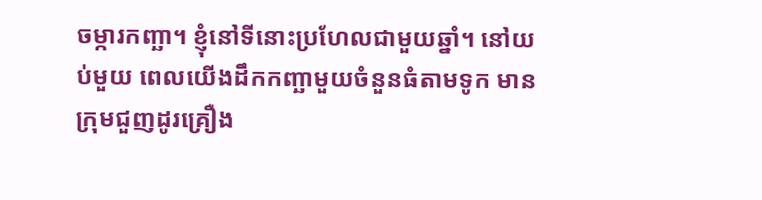ចម្ការកញ្ឆា។ ខ្ញុំនៅទីនោះប្រហែលជាមួយឆ្នាំ។ នៅយប់មួយ ពេលយើងដឹកកញ្ឆាមួយចំនួនធំតាមទូក មានក្រុមជួញដូរគ្រឿង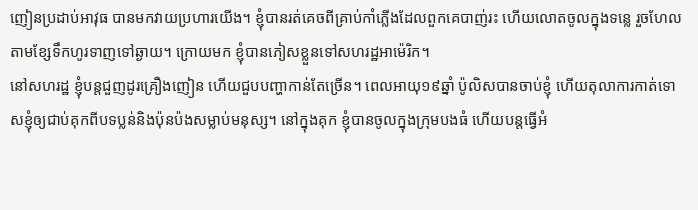ញៀនប្រដាប់អាវុធ បានមកវាយប្រហារយើង។ ខ្ញុំបានរត់គេចពីគ្រាប់កាំភ្លើងដែលពួកគេបាញ់រះ ហើយលោតចូលក្នុងទន្លេ រួចហែលតាមខ្សែទឹកហូរទាញទៅឆ្ងាយ។ ក្រោយមក ខ្ញុំបានភៀសខ្លួនទៅសហរដ្ឋអាម៉េរិក។
នៅសហរដ្ឋ ខ្ញុំបន្តជួញដូរគ្រឿងញៀន ហើយជួបបញ្ហាកាន់តែច្រើន។ ពេលអាយុ១៩ឆ្នាំ ប៉ូលិសបានចាប់ខ្ញុំ ហើយតុលាការកាត់ទោសខ្ញុំឲ្យជាប់គុកពីបទប្លន់និងប៉ុនប៉ងសម្លាប់មនុស្ស។ នៅក្នុងគុក ខ្ញុំបានចូលក្នុងក្រុមបងធំ ហើយបន្តធ្វើអំ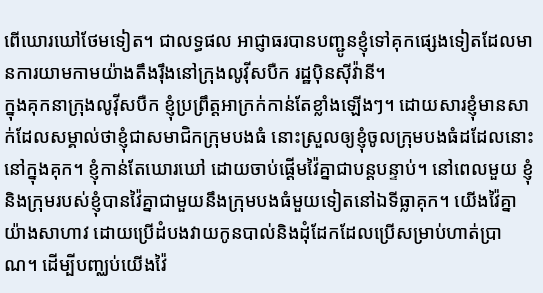ពើឃោរឃៅថែមទៀត។ ជាលទ្ធផល អាជ្ញាធរបានបញ្ជូនខ្ញុំទៅគុកផ្សេងទៀតដែលមានការយាមកាមយ៉ាងតឹងរ៉ឹងនៅក្រុងលូវ៉ីសបឺក រដ្ឋប៉ិនស៊ីវ៉ានី។
ក្នុងគុកនាក្រុងលូវ៉ីសបឺក ខ្ញុំប្រព្រឹត្តអាក្រក់កាន់តែខ្លាំងឡើងៗ។ ដោយសារខ្ញុំមានសាក់ដែលសម្គាល់ថាខ្ញុំជាសមាជិកក្រុមបងធំ នោះស្រួលឲ្យខ្ញុំចូលក្រុមបងធំដដែលនោះនៅក្នុងគុក។ ខ្ញុំកាន់តែឃោរឃៅ ដោយចាប់ផ្ដើមវ៉ៃគ្នាជាបន្តបន្ទាប់។ នៅពេលមួយ ខ្ញុំនិងក្រុមរបស់ខ្ញុំបានវ៉ៃគ្នាជាមួយនឹងក្រុមបងធំមួយទៀតនៅឯទីធ្លាគុក។ យើងវ៉ៃគ្នាយ៉ាងសាហាវ ដោយប្រើដំបងវាយកូនបាល់និងដុំដែកដែលប្រើសម្រាប់ហាត់ប្រាណ។ ដើម្បីបញ្ឈប់យើងវ៉ៃ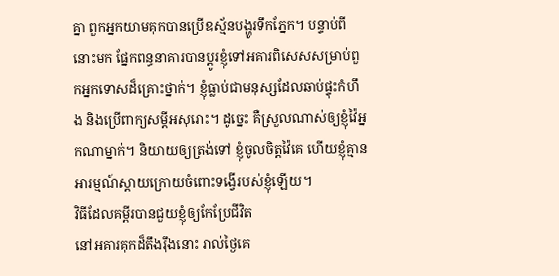គ្នា ពួកអ្នកយាមគុកបានប្រើឧស្ម័នបង្ហូរទឹកភ្នែក។ បន្ទាប់ពីនោះមក ផ្នែកពន្ធនាគារបានប្ដូរខ្ញុំទៅអគារពិសេសសម្រាប់ពួកអ្នកទោសដ៏គ្រោះថ្នាក់។ ខ្ញុំធ្លាប់ជាមនុស្សដែលឆាប់ផ្ទុះកំហឹង និងប្រើពាក្យសម្ដីអសុរោះ។ ដូច្នេះ គឺស្រួលណាស់ឲ្យខ្ញុំវ៉ៃអ្នកណាម្នាក់។ និយាយឲ្យត្រង់ទៅ ខ្ញុំចូលចិត្តវ៉ៃគេ ហើយខ្ញុំគ្មានអារម្មណ៍ស្ដាយក្រោយចំពោះទង្វើរបស់ខ្ញុំឡើយ។
វិធីដែលគម្ពីរបានជួយខ្ញុំឲ្យកែប្រែជីវិត
នៅអគារគុកដ៏តឹងរ៉ឹងនោះ រាល់ថ្ងៃគេ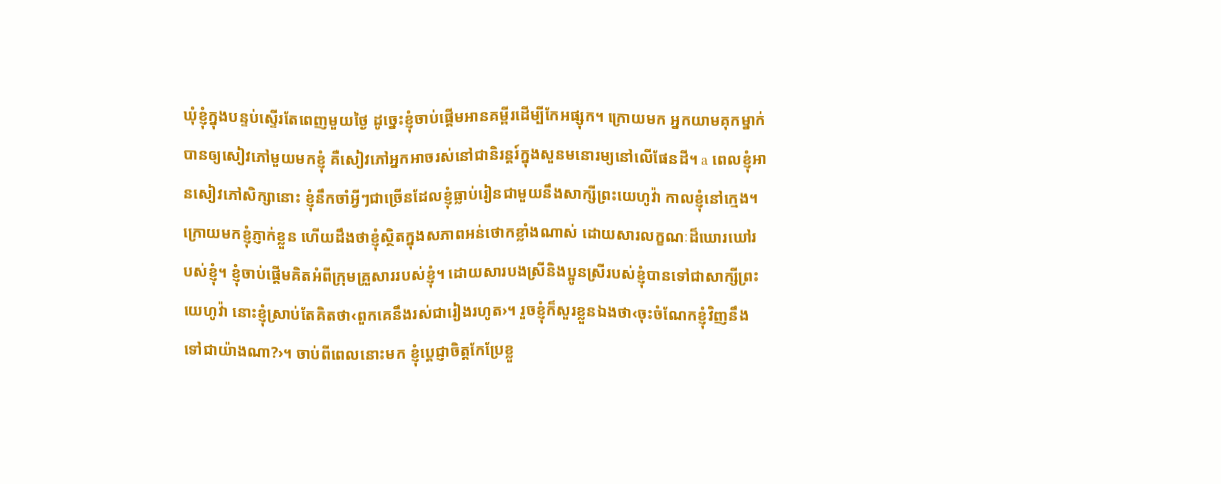ឃុំខ្ញុំក្នុងបន្ទប់ស្ទើរតែពេញមួយថ្ងៃ ដូច្នេះខ្ញុំចាប់ផ្ដើមអានគម្ពីរដើម្បីកែអផ្សុក។ ក្រោយមក អ្នកយាមគុកម្នាក់បានឲ្យសៀវភៅមួយមកខ្ញុំ គឺសៀវភៅអ្នកអាចរស់នៅជានិរន្ដរ៍ក្នុងសួនមនោរម្យនៅលើផែនដី។ a ពេលខ្ញុំអានសៀវភៅសិក្សានោះ ខ្ញុំនឹកចាំអ្វីៗជាច្រើនដែលខ្ញុំធ្លាប់រៀនជាមួយនឹងសាក្សីព្រះយេហូវ៉ា កាលខ្ញុំនៅក្មេង។ ក្រោយមកខ្ញុំភ្ញាក់ខ្លួន ហើយដឹងថាខ្ញុំស្ថិតក្នុងសភាពអន់ថោកខ្លាំងណាស់ ដោយសារលក្ខណៈដ៏ឃោរឃៅរបស់ខ្ញុំ។ ខ្ញុំចាប់ផ្ដើមគិតអំពីក្រុមគ្រួសាររបស់ខ្ញុំ។ ដោយសារបងស្រីនិងប្អូនស្រីរបស់ខ្ញុំបានទៅជាសាក្សីព្រះយេហូវ៉ា នោះខ្ញុំស្រាប់តែគិតថា‹ពួកគេនឹងរស់ជារៀងរហូត›។ រួចខ្ញុំក៏សួរខ្លួនឯងថា‹ចុះចំណែកខ្ញុំវិញនឹងទៅជាយ៉ាងណា?›។ ចាប់ពីពេលនោះមក ខ្ញុំប្ដេជ្ញាចិត្តកែប្រែខ្លួ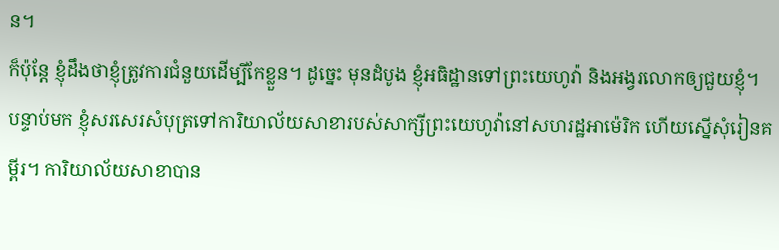ន។
ក៏ប៉ុន្តែ ខ្ញុំដឹងថាខ្ញុំត្រូវការជំនួយដើម្បីកែខ្លួន។ ដូច្នេះ មុនដំបូង ខ្ញុំអធិដ្ឋានទៅព្រះយេហូវ៉ា និងអង្វរលោកឲ្យជួយខ្ញុំ។ បន្ទាប់មក ខ្ញុំសរសេរសំបុត្រទៅការិយាល័យសាខារបស់សាក្សីព្រះយេហូវ៉ានៅសហរដ្ឋអាម៉េរិក ហើយស្នើសុំរៀនគម្ពីរ។ ការិយាល័យសាខាបាន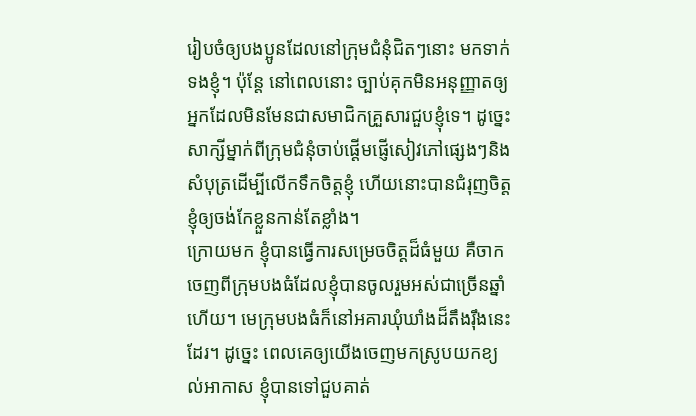រៀបចំឲ្យបងប្អូនដែលនៅក្រុមជំនុំជិតៗនោះ មកទាក់ទងខ្ញុំ។ ប៉ុន្តែ នៅពេលនោះ ច្បាប់គុកមិនអនុញ្ញាតឲ្យអ្នកដែលមិនមែនជាសមាជិកគ្រួសារជួបខ្ញុំទេ។ ដូច្នេះ សាក្សីម្នាក់ពីក្រុមជំនុំចាប់ផ្ដើមផ្ញើសៀវភៅផ្សេងៗនិងសំបុត្រដើម្បីលើកទឹកចិត្តខ្ញុំ ហើយនោះបានជំរុញចិត្តខ្ញុំឲ្យចង់កែខ្លួនកាន់តែខ្លាំង។
ក្រោយមក ខ្ញុំបានធ្វើការសម្រេចចិត្តដ៏ធំមួយ គឺចាកចេញពីក្រុមបងធំដែលខ្ញុំបានចូលរួមអស់ជាច្រើនឆ្នាំហើយ។ មេក្រុមបងធំក៏នៅអគារឃុំឃាំងដ៏តឹងរ៉ឹងនេះដែរ។ ដូច្នេះ ពេលគេឲ្យយើងចេញមកស្រូបយកខ្យល់អាកាស ខ្ញុំបានទៅជួបគាត់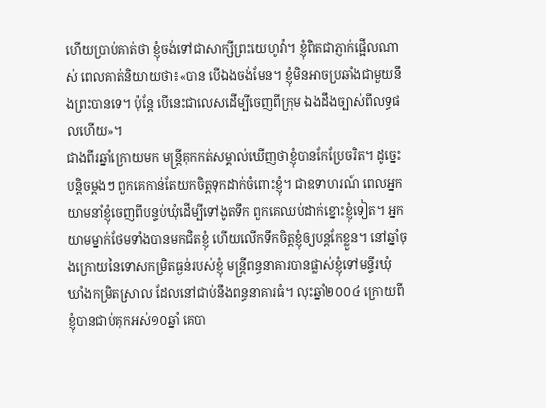ហើយប្រាប់គាត់ថា ខ្ញុំចង់ទៅជាសាក្សីព្រះយេហូវ៉ា។ ខ្ញុំពិតជាភ្ញាក់ផ្អើលណាស់ ពេលគាត់និយាយថា៖«បាន បើឯងចង់មែន។ ខ្ញុំមិនអាចប្រឆាំងជាមួយនឹងព្រះបានទេ។ ប៉ុន្តែ បើនេះជាលេសដើម្បីចេញពីក្រុម ឯងដឹងច្បាស់ពីលទ្ធផលហើយ»។
ជាងពីរឆ្នាំក្រោយមក មន្ត្រីគុកកត់សម្គាល់ឃើញថាខ្ញុំបានកែប្រែចរិត។ ដូច្នេះបន្តិចម្ដងៗ ពួកគេកាន់តែយកចិត្តទុកដាក់ចំពោះខ្ញុំ។ ជាឧទាហរណ៍ ពេលអ្នកយាមនាំខ្ញុំចេញពីបន្ទប់ឃុំដើម្បីទៅងូតទឹក ពួកគេឈប់ដាក់ខ្នោះខ្ញុំទៀត។ អ្នកយាមម្នាក់ថែមទាំងបានមកជិតខ្ញុំ ហើយលើកទឹកចិត្តខ្ញុំឲ្យបន្តកែខ្លួន។ នៅឆ្នាំចុងក្រោយនៃទោសកម្រិតធ្ងន់របស់ខ្ញុំ មន្ត្រីពន្ធនាគារបានផ្លាស់ខ្ញុំទៅមន្ទីរឃុំឃាំងកម្រិតស្រាល ដែលនៅជាប់នឹងពន្ធនាគារធំ។ លុះឆ្នាំ២០០៤ ក្រោយពីខ្ញុំបានជាប់គុកអស់១០ឆ្នាំ គេបា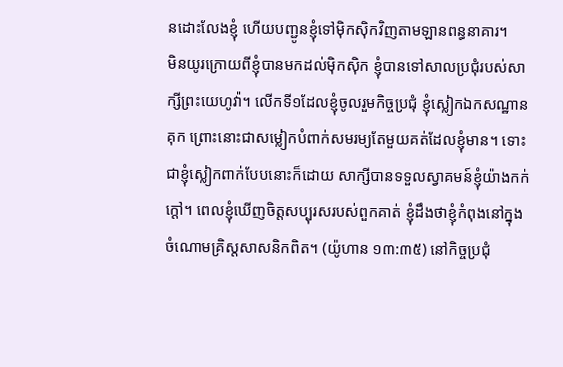នដោះលែងខ្ញុំ ហើយបញ្ជូនខ្ញុំទៅម៉ិកស៊ិកវិញតាមឡានពន្ធនាគារ។
មិនយូរក្រោយពីខ្ញុំបានមកដល់ម៉ិកស៊ិក ខ្ញុំបានទៅសាលប្រជុំរបស់សាក្សីព្រះយេហូវ៉ា។ លើកទី១ដែលខ្ញុំចូលរួមកិច្ចប្រជុំ ខ្ញុំស្លៀកឯកសណ្ឋានគុក ព្រោះនោះជាសម្លៀកបំពាក់សមរម្យតែមួយគត់ដែលខ្ញុំមាន។ ទោះជាខ្ញុំស្លៀកពាក់បែបនោះក៏ដោយ សាក្សីបានទទួលស្វាគមន៍ខ្ញុំយ៉ាងកក់ក្ដៅ។ ពេលខ្ញុំឃើញចិត្តសប្បុរសរបស់ពួកគាត់ ខ្ញុំដឹងថាខ្ញុំកំពុងនៅក្នុងចំណោមគ្រិស្តសាសនិកពិត។ (យ៉ូហាន ១៣:៣៥) នៅកិច្ចប្រជុំ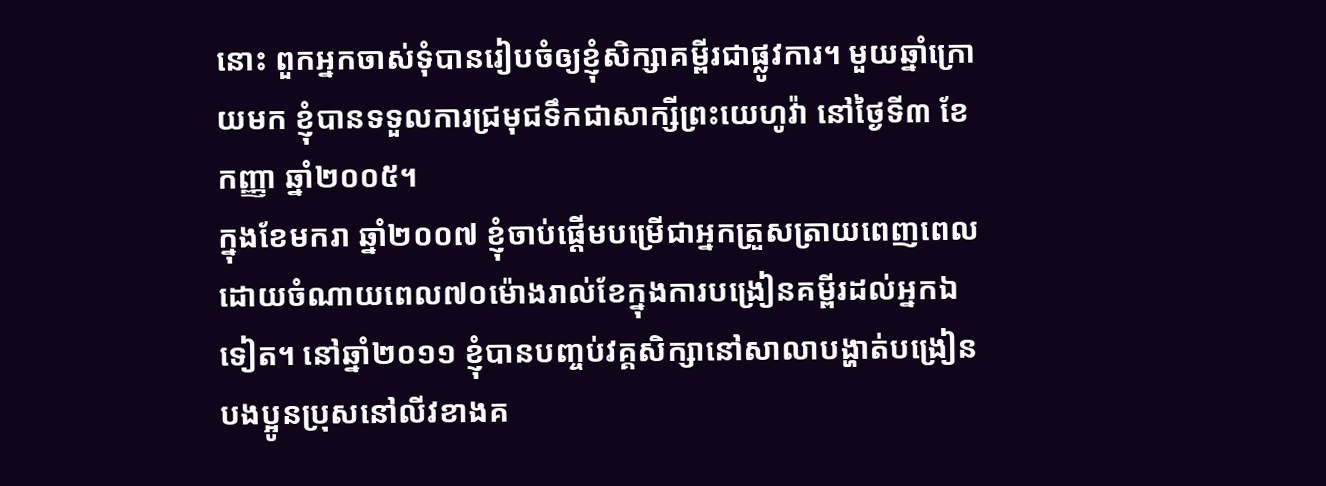នោះ ពួកអ្នកចាស់ទុំបានរៀបចំឲ្យខ្ញុំសិក្សាគម្ពីរជាផ្លូវការ។ មួយឆ្នាំក្រោយមក ខ្ញុំបានទទួលការជ្រមុជទឹកជាសាក្សីព្រះយេហូវ៉ា នៅថ្ងៃទី៣ ខែកញ្ញា ឆ្នាំ២០០៥។
ក្នុងខែមករា ឆ្នាំ២០០៧ ខ្ញុំចាប់ផ្ដើមបម្រើជាអ្នកត្រួសត្រាយពេញពេល ដោយចំណាយពេល៧០ម៉ោងរាល់ខែក្នុងការបង្រៀនគម្ពីរដល់អ្នកឯទៀត។ នៅឆ្នាំ២០១១ ខ្ញុំបានបញ្ចប់វគ្គសិក្សានៅសាលាបង្ហាត់បង្រៀនបងប្អូនប្រុសនៅលីវខាងគ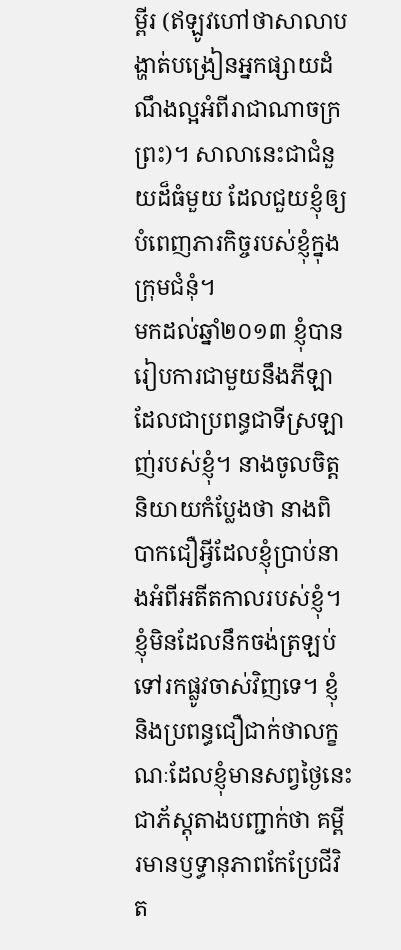ម្ពីរ (ឥឡូវហៅថាសាលាបង្ហាត់បង្រៀនអ្នកផ្សាយដំណឹងល្អអំពីរាជាណាចក្រព្រះ)។ សាលានេះជាជំនួយដ៏ធំមួយ ដែលជួយខ្ញុំឲ្យបំពេញភារកិច្ចរបស់ខ្ញុំក្នុងក្រុមជំនុំ។
មកដល់ឆ្នាំ២០១៣ ខ្ញុំបានរៀបការជាមួយនឹងភីឡា ដែលជាប្រពន្ធជាទីស្រឡាញ់របស់ខ្ញុំ។ នាងចូលចិត្តនិយាយកំប្លែងថា នាងពិបាកជឿអ្វីដែលខ្ញុំប្រាប់នាងអំពីអតីតកាលរបស់ខ្ញុំ។ ខ្ញុំមិនដែលនឹកចង់ត្រឡប់ទៅរកផ្លូវចាស់វិញទេ។ ខ្ញុំនិងប្រពន្ធជឿជាក់ថាលក្ខណៈដែលខ្ញុំមានសព្វថ្ងៃនេះជាភ័ស្តុតាងបញ្ជាក់ថា គម្ពីរមានឫទ្ធានុភាពកែប្រែជីវិត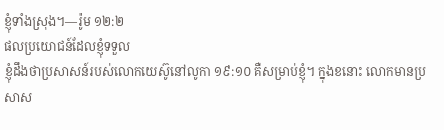ខ្ញុំទាំងស្រុង។—រ៉ូម ១២:២
ផលប្រយោជន៍ដែលខ្ញុំទទួល
ខ្ញុំដឹងថាប្រសាសន៍របស់លោកយេស៊ូនៅលូកា ១៩:១០ គឺសម្រាប់ខ្ញុំ។ ក្នុងខនោះ លោកមានប្រសាស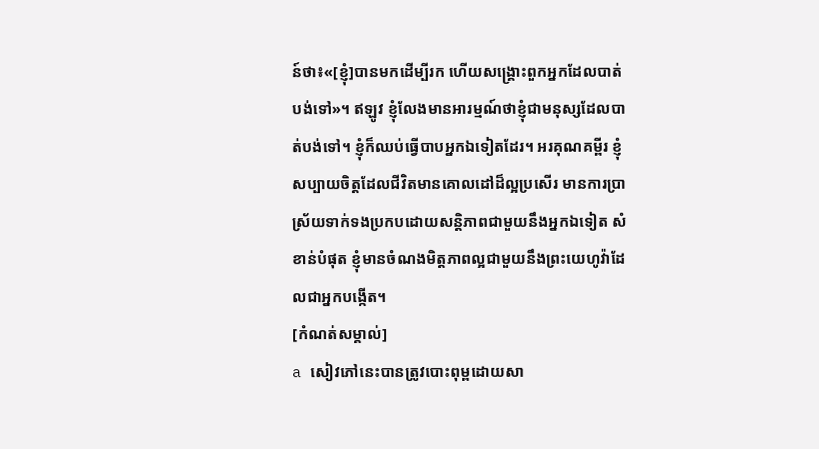ន៍ថា៖«[ខ្ញុំ]បានមកដើម្បីរក ហើយសង្គ្រោះពួកអ្នកដែលបាត់បង់ទៅ»។ ឥឡូវ ខ្ញុំលែងមានអារម្មណ៍ថាខ្ញុំជាមនុស្សដែលបាត់បង់ទៅ។ ខ្ញុំក៏ឈប់ធ្វើបាបអ្នកឯទៀតដែរ។ អរគុណគម្ពីរ ខ្ញុំសប្បាយចិត្តដែលជីវិតមានគោលដៅដ៏ល្អប្រសើរ មានការប្រាស្រ័យទាក់ទងប្រកបដោយសន្តិភាពជាមួយនឹងអ្នកឯទៀត សំខាន់បំផុត ខ្ញុំមានចំណងមិត្តភាពល្អជាមួយនឹងព្រះយេហូវ៉ាដែលជាអ្នកបង្កើត។
[កំណត់សម្គាល់]
a សៀវភៅនេះបានត្រូវបោះពុម្ពដោយសា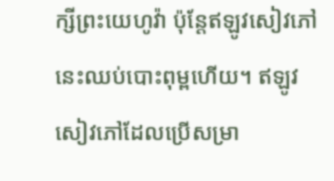ក្សីព្រះយេហូវ៉ា ប៉ុន្តែឥឡូវសៀវភៅនេះឈប់បោះពុម្ពហើយ។ ឥឡូវសៀវភៅដែលប្រើសម្រា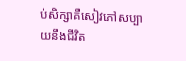ប់សិក្សាគឺសៀវភៅសប្បាយនឹងជីវិត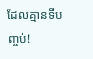ដែលគ្មានទីបញ្ចប់!